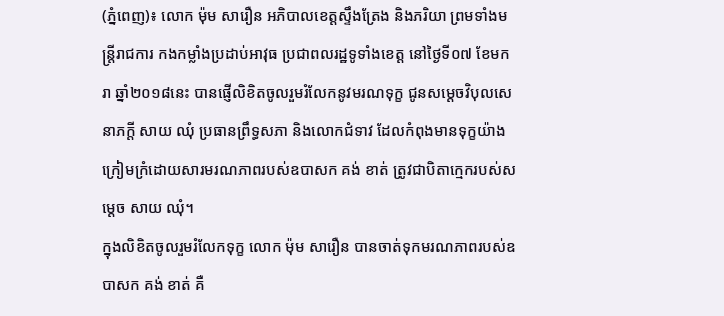(ភ្នំពេញ)៖ លោក ម៉ុម សារឿន អភិបាលខេត្តស្ទឹងត្រែង និងភរិយា ព្រមទាំងមន្ត្រីរាជការ កងកម្លាំងប្រដាប់អាវុធ ប្រជាពលរដ្ឋទូទាំងខេត្ត នៅថ្ងៃទី០៧ ខែមករា ឆ្នាំ២០១៨នេះ បានផ្ញើលិខិតចូលរួមរំលែកនូវមរណទុក្ខ ជូនសម្តេចវិបុលសេនាភក្តី សាយ ឈុំ ប្រធានព្រឹទ្ធសភា និងលោកជំទាវ ដែលកំពុងមានទុក្ខយ៉ាងក្រៀមក្រំដោយសារមរណភាពរបស់ឧបាសក គង់ ខាត់ ត្រូវជាបិតាក្មេករបស់សម្តេច សាយ ឈុំ។
ក្នុងលិខិតចូលរួមរំលែកទុក្ខ លោក ម៉ុម សារឿន បានចាត់ទុកមរណភាពរបស់ឧបាសក គង់ ខាត់ គឺ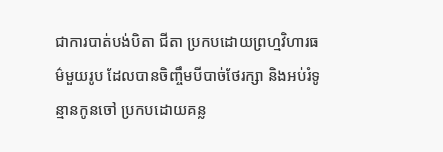ជាការបាត់បង់បិតា ជីតា ប្រកបដោយព្រហ្មវិហារធម៌មួយរូប ដែលបានចិញ្ចឹមបីបាច់ថែរក្សា និងអប់រំទូន្មានកូនចៅ ប្រកបដោយគន្ល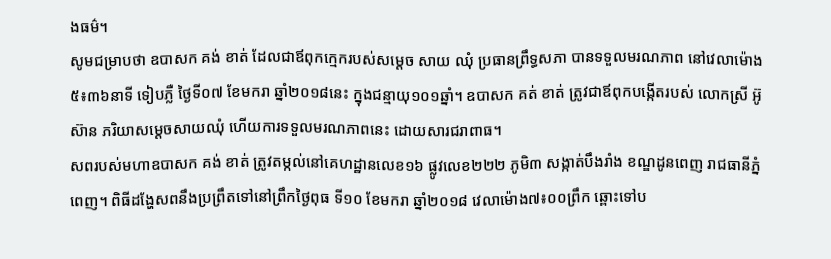ងធម៌។
សូមជម្រាបថា ឧបាសក គង់ ខាត់ ដែលជាឪពុកក្មេករបស់សម្តេច សាយ ឈុំ ប្រធានព្រឹទ្ធសភា បានទទួលមរណភាព នៅវេលាម៉ោង៥៖៣៦នាទី ទៀបភ្លឺ ថ្ងៃទី០៧ ខែមករា ឆ្នាំ២០១៨នេះ ក្នុងជន្មាយុ១០១ឆ្នាំ។ ឧបាសក គត់ ខាត់ ត្រូវជាឪពុកបង្កើតរបស់ លោកស្រី អ៊ូ ស៊ាន ភរិយាសម្តេចសាយឈុំ ហើយការទទួលមរណភាពនេះ ដោយសារជរាពាធ។
សពរបស់មហាឧបាសក គង់ ខាត់ ត្រូវតម្កល់នៅគេហដ្ឋានលេខ១៦ ផ្លូវលេខ២២២ ភូមិ៣ សង្កាត់បឹងរាំង ខណ្ឌដូនពេញ រាជធានីភ្នំពេញ។ ពិធីដង្ហែសពនឹងប្រព្រឹតទៅនៅព្រឹកថ្ងៃពុធ ទី១០ ខែមករា ឆ្នាំ២០១៨ វេលាម៉ោង៧៖០០ព្រឹក ឆ្ពោះទៅប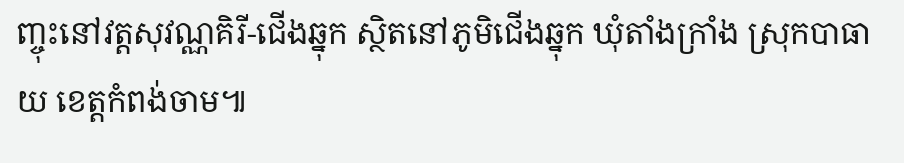ញ្ចុះនៅវត្តសុវណ្ណគិរី-ជើងឆ្នុក ស្ថិតនៅភូមិជើងឆ្នុក ឃុំតាំងក្រាំង ស្រុកបាធាយ ខេត្តកំពង់ចាម៕